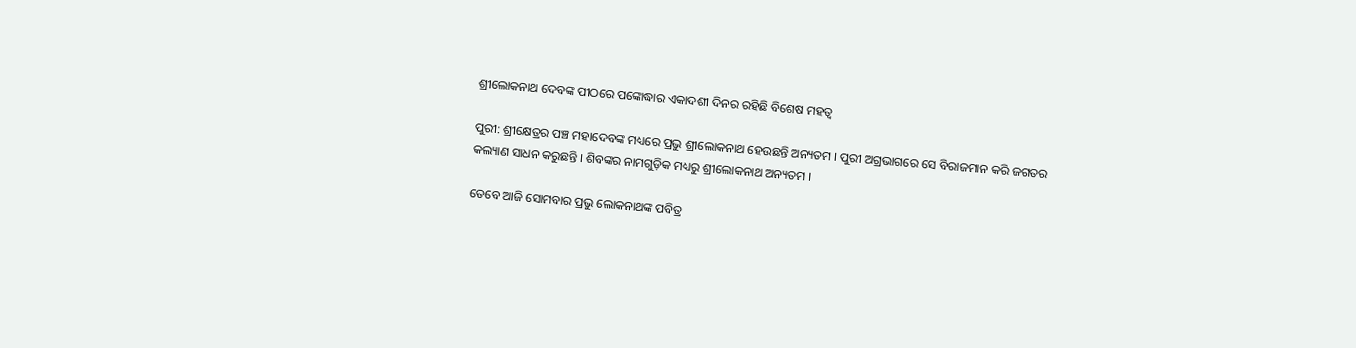ଶ୍ରୀଲୋକନାଥ ଦେବଙ୍କ ପୀଠରେ ପଙ୍କୋଦ୍ଧାର ଏକାଦଶୀ ଦିନର ରହିଛି ବିଶେଷ ମହତ୍ୱ

ପୁରୀ: ଶ୍ରୀକ୍ଷେତ୍ରର ପଞ୍ଚ ମହାଦେବଙ୍କ ମଧ୍ୟରେ ପ୍ରଭୁ ଶ୍ରୀଲୋକନାଥ ହେଉଛନ୍ତି ଅନ୍ୟତମ । ପୁରୀ ଅଗ୍ରଭାଗରେ ସେ ବିରାଜମାନ କରି ଜଗତର କଲ୍ୟାଣ ସାଧନ କରୁଛନ୍ତି । ଶିବଙ୍କର ନାମଗୁଡ଼ିକ ମଧ୍ୟରୁ ଶ୍ରୀଲୋକନାଥ ଅନ୍ୟତମ ।

ତେବେ ଆଜି ସୋମବାର ପ୍ରଭୁ ଲୋକନାଥଙ୍କ ପବିତ୍ର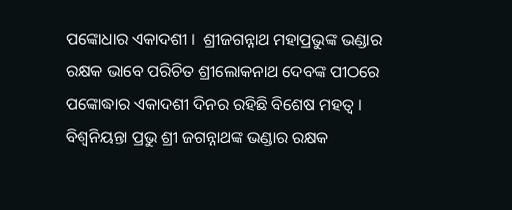ପଙ୍କୋଧାର ଏକାଦଶୀ ।  ଶ୍ରୀଜଗନ୍ନାଥ ମହାପ୍ରଭୁଙ୍କ ଭଣ୍ଡାର ରକ୍ଷକ ଭାବେ ପରିଚିତ ଶ୍ରୀଲୋକନାଥ ଦେବଙ୍କ ପୀଠରେ ପଙ୍କୋଦ୍ଧାର ଏକାଦଶୀ ଦିନର ରହିଛି ବିଶେଷ ମହତ୍ୱ । ବିଶ୍ୱନିୟନ୍ତା ପ୍ରଭୁ ଶ୍ରୀ ଜଗନ୍ନାଥଙ୍କ ଭଣ୍ଡାର ରକ୍ଷକ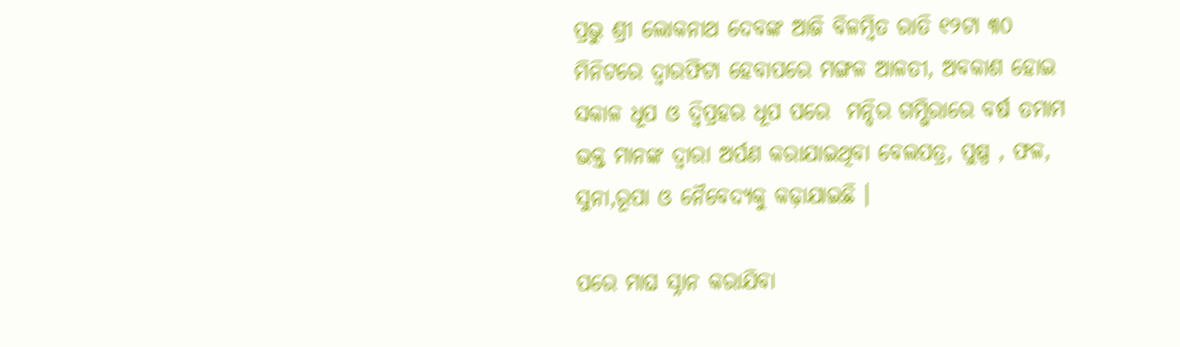ପ୍ରଭୁ ଶ୍ରୀ ଲୋକନାଥ ଦେବଙ୍କ ଆଜି ବିଳମ୍ବିତ ରାତି ୧୨ଟା ୩୦ ମିନିଟରେ ଦ୍ୱାରଫିଟା ହେବାପରେ ମଙ୍ଗଳ ଆଳତୀ, ଅବକାଶ ହୋଇ ସକାଳ ଧୂପ ଓ ଦ୍ୱିପ୍ରହର ଧୂପ ପରେ  ମନ୍ଦିର ଗମ୍ଭିରାରେ ବର୍ଷ ତମାମ ଭକ୍ତ ମାନଙ୍କ ଦ୍ୱାରା ଅର୍ପଣ କରାଯାଇଥିବା ବେଲପତ୍ର, ପୁଷ୍ପ , ଫଳ, ସୁନା,ରୂପା ଓ ନୈବେଦ୍ୟକୁ କଢ଼ାଯାଇଛି ।

ପରେ ମାଘ ସ୍ନାନ କରାଯିବା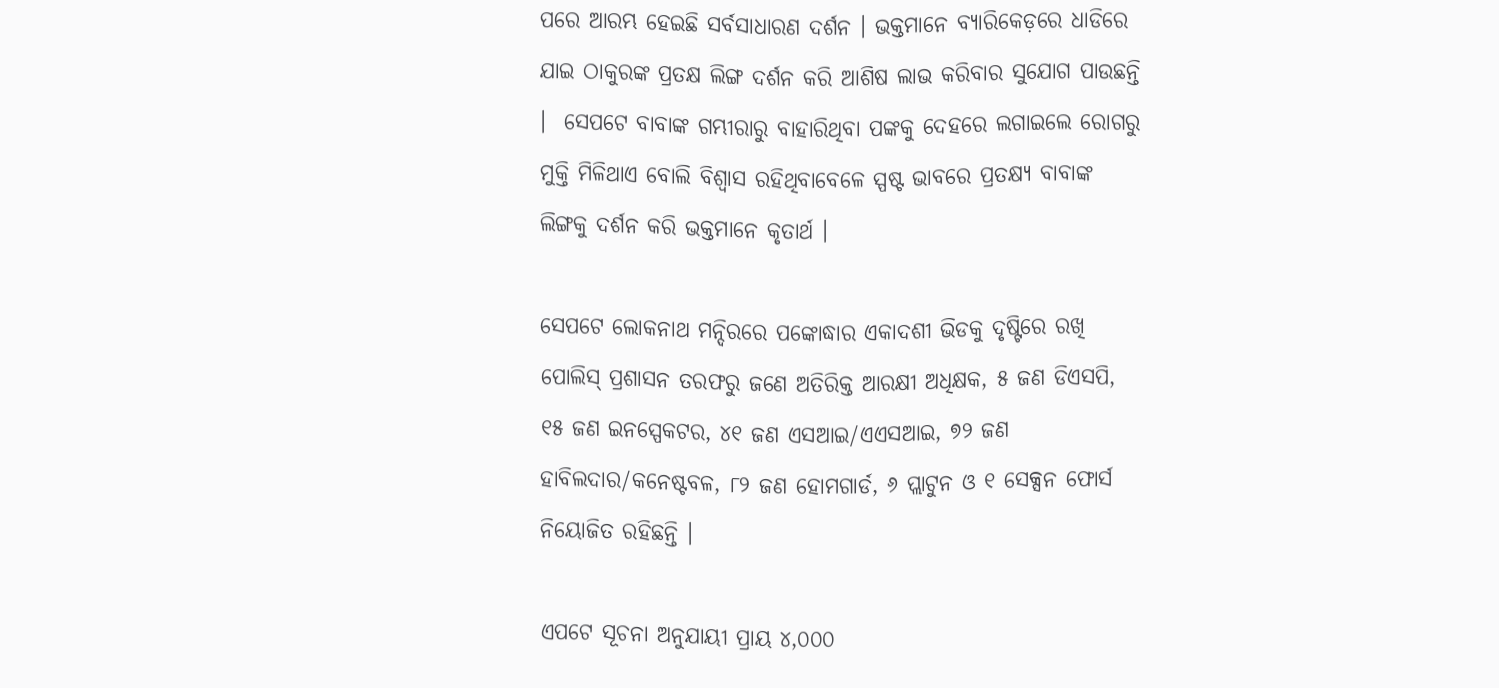ପରେ ଆରମ୍ଭ ହେଇଛି ସର୍ବସାଧାରଣ ଦର୍ଶନ । ଭକ୍ତମାନେ ବ୍ୟାରିକେଡ଼ରେ ଧାଡିରେ ଯାଇ ଠାକୁରଙ୍କ ପ୍ରତକ୍ଷ ଲିଙ୍ଗ ଦର୍ଶନ କରି ଆଶିଷ ଲାଭ କରିବାର ସୁଯୋଗ ପାଉଛନ୍ତି ।  ସେପଟେ ବାବାଙ୍କ ଗମ୍ଭୀରାରୁ ବାହାରିଥିବା ପଙ୍କକୁ ଦେହରେ ଲଗାଇଲେ ରୋଗରୁ ମୁକ୍ତି ମିଳିଥାଏ ବୋଲି ବିଶ୍ୱାସ ରହିଥିବାବେଳେ ସ୍ପଷ୍ଟ ଭାବରେ ପ୍ରତକ୍ଷ୍ୟ ବାବାଙ୍କ ଲିଙ୍ଗକୁ ଦର୍ଶନ କରି ଭକ୍ତମାନେ କୃତାର୍ଥ ।

ସେପଟେ ଲୋକନାଥ ମନ୍ଦିରରେ ପଙ୍କୋଦ୍ଧାର ଏକାଦଶୀ ଭିଡକୁ ଦୃଷ୍ଟିରେ ରଖି ପୋଲିସ୍ ପ୍ରଶାସନ ତରଫରୁ ଜଣେ ଅତିରିକ୍ତ ଆରକ୍ଷୀ ଅଧିକ୍ଷକ, ୫ ଜଣ ଡିଏସପି, ୧୫ ଜଣ ଇନସ୍ପେକଟର, ୪୧ ଜଣ ଏସଆଇ/ଏଏସଆଇ, ୭୨ ଜଣ ହାବିଲଦାର/କନେଷ୍ଟବଳ, ୮୨ ଜଣ ହୋମଗାର୍ଡ, ୬ ପ୍ଲାଟୁନ ଓ ୧ ସେକ୍ସନ ଫୋର୍ସ ନିୟୋଜିତ ରହିଛନ୍ତି ।

ଏପଟେ ସୂଚନା ଅନୁଯାୟୀ ପ୍ରାୟ ୪,୦୦୦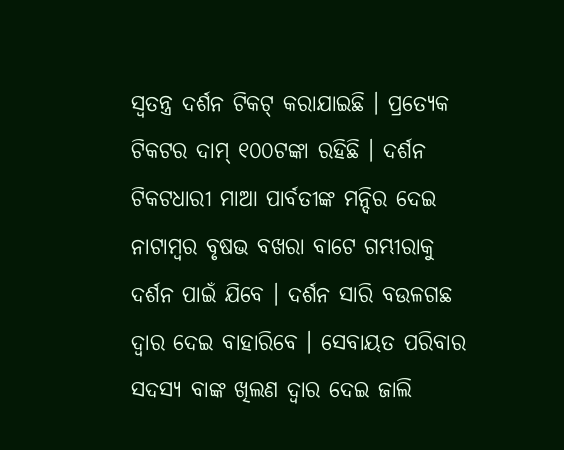ସ୍ୱତନ୍ତ୍ର ଦର୍ଶନ ଟିକଟ୍‌ କରାଯାଇଛି । ପ୍ରତ୍ୟେକ ଟିକଟର ଦାମ୍‌ ୧୦୦ଟଙ୍କା ରହିଛି । ଦର୍ଶନ ଟିକଟଧାରୀ ମାଆ ପାର୍ବତୀଙ୍କ ମନ୍ଦିର ଦେଇ ନାଟାମ୍ବର ବୃଷଭ ବଖରା ବାଟେ ଗମ୍ଭୀରାକୁ ଦର୍ଶନ ପାଇଁ ଯିବେ । ଦର୍ଶନ ସାରି ବଉଳଗଛ ଦ୍ୱାର ଦେଇ ବାହାରିବେ । ସେବାୟତ ପରିବାର ସଦସ୍ୟ ବାଙ୍କ ଖିଲଣ ଦ୍ୱାର ଦେଇ ଜାଲି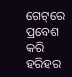ଗେଟ୍‌ରେ ପ୍ରବେଶ କରି ହରିହର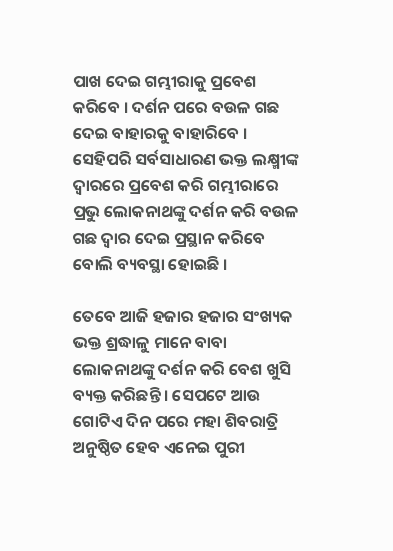ପାଖ ଦେଇ ଗମ୍ଭୀରାକୁ ପ୍ରବେଶ କରିବେ । ଦର୍ଶନ ପରେ ବଉଳ ଗଛ ଦେଇ ବାହାରକୁ ବାହାରିବେ । ସେହିପରି ସର୍ବସାଧାରଣ ଭକ୍ତ ଲକ୍ଷ୍ମୀଙ୍କ ଦ୍ୱାରରେ ପ୍ରବେଶ କରି ଗମ୍ଭୀରାରେ ପ୍ରଭୁ ଲୋକନାଥଙ୍କୁ ଦର୍ଶନ କରି ବଉଳ ଗଛ ଦ୍ୱାର ଦେଇ ପ୍ରସ୍ଥାନ କରିବେ ବୋଲି ବ୍ୟବସ୍ଥା ହୋଇଛି ।

ତେବେ ଆଜି ହଜାର ହଜାର ସଂଖ୍ୟକ ଭକ୍ତ ଶ୍ରଦ୍ଧାଳୁ ମାନେ ବାବା ଲୋକନାଥଙ୍କୁ ଦର୍ଶନ କରି ବେଶ ଖୁସି ବ୍ୟକ୍ତ କରିଛନ୍ତି । ସେପଟେ ଆଉ ଗୋଟିଏ ଦିନ ପରେ ମହା ଶିବରାତ୍ରି ଅନୁଷ୍ଠିତ ହେବ ଏନେଇ ପୁରୀ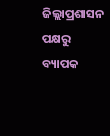ଜିଲ୍ଲାପ୍ରଶାସନ ପକ୍ଷରୁ ବ୍ୟାପକ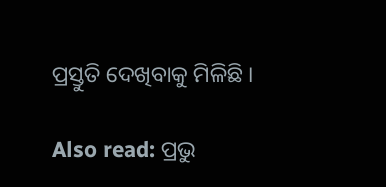ପ୍ରସ୍ତୁତି ଦେଖିବାକୁ ମିଳିଛି ।

Also read: ପ୍ରଭୁ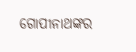ଗୋପୀନାଥଙ୍କର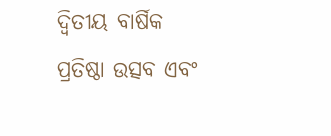ଦ୍ଵିତୀୟ ବାର୍ଷିକ ପ୍ରତିଷ୍ଠା ଉତ୍ସବ ଏବଂ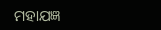ମହାଯଜ୍ଞ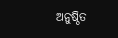ଅନୁଷ୍ଠିତ